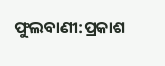ଫୁଲବାଣୀ:ପ୍ରକାଶ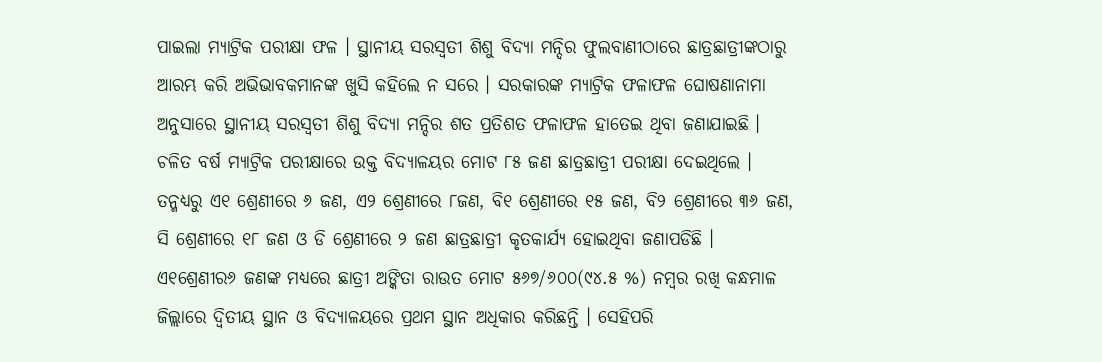ପାଇଲା ମ୍ୟାଟ୍ରିକ ପରୀକ୍ଷା ଫଳ । ସ୍ଥାନୀୟ ସରସ୍ୱତୀ ଶିଶୁ ବିଦ୍ୟା ମନ୍ଦିର ଫୁଲବାଣୀଠାରେ ଛାତ୍ରଛାତ୍ରୀଙ୍କଠାରୁ ଆରମ୍ଭ କରି ଅଭିଭାବକମାନଙ୍କ ଖୁସି କହିଲେ ନ ସରେ । ସରକାରଙ୍କ ମ୍ୟାଟ୍ରିକ ଫଳାଫଳ ଘୋଷଣାନାମା ଅନୁସାରେ ସ୍ଥାନୀୟ ସରସ୍ୱତୀ ଶିଶୁ ବିଦ୍ୟା ମନ୍ଦିର ଶତ ପ୍ରତିଶତ ଫଳାଫଳ ହାତେଇ ଥିବା ଜଣାଯାଇଛି । ଚଳିତ ବର୍ଷ ମ୍ୟାଟ୍ରିକ ପରୀକ୍ଷାରେ ଉକ୍ତ ବିଦ୍ୟାଳୟର ମୋଟ ୮୫ ଜଣ ଛାତ୍ରଛାତ୍ରୀ ପରୀକ୍ଷା ଦେଇଥିଲେ । ତନ୍ମଧ୍ୟରୁ ଏ୧ ଶ୍ରେଣୀରେ ୬ ଜଣ, ଏ୨ ଶ୍ରେଣୀରେ ୮ଜଣ, ବି୧ ଶ୍ରେଣୀରେ ୧୫ ଜଣ, ବି୨ ଶ୍ରେଣୀରେ ୩୬ ଜଣ, ସି ଶ୍ରେଣୀରେ ୧୮ ଜଣ ଓ ଡି ଶ୍ରେଣୀରେ ୨ ଜଣ ଛାତ୍ରଛାତ୍ରୀ କୃତକାର୍ଯ୍ୟ ହୋଇଥିବା ଜଣାପଡିଛି । ଏ୧ଶ୍ରେଣୀର୬ ଜଣଙ୍କ ମଧ୍ୟରେ ଛାତ୍ରୀ ଅଙ୍କିତା ରାଉତ ମୋଟ ୫୬୭/୬୦୦(୯୪.୫ %) ନମ୍ବର ରଖି କନ୍ଧମାଳ ଜିଲ୍ଲାରେ ଦ୍ୱିତୀୟ ସ୍ଥାନ ଓ ବିଦ୍ୟାଳୟରେ ପ୍ରଥମ ସ୍ଥାନ ଅଧିକାର କରିଛନ୍ତି । ସେହିପରି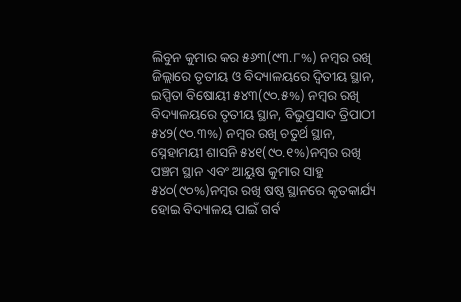ଲିବୁନ କୁମାର କର ୫୬୩(୯୩.୮%) ନମ୍ବର ରଖି ଜିଲ୍ଲାରେ ତୃତୀୟ ଓ ବିଦ୍ୟାଳୟରେ ଦ୍ୱିତୀୟ ସ୍ଥାନ, ଇପ୍ସିତା ବିଷୋୟୀ ୫୪୩(୯୦.୫%) ନମ୍ବର ରଖି ବିଦ୍ୟାଳୟରେ ତୃତୀୟ ସ୍ଥାନ, ବିଭୁପ୍ରସାଦ ତ୍ରିପାଠୀ ୫୪୨(୯୦.୩%) ନମ୍ବର ରଖି ଚତୁର୍ଥ ସ୍ଥାନ, ସ୍ନେହାମୟୀ ଶାସନି ୫୪୧(୯୦.୧%)ନମ୍ବର ରଖି ପଞ୍ଚମ ସ୍ଥାନ ଏବଂ ଆୟୁଷ କୁମାର ସାହୁ ୫୪୦(୯୦%)ନମ୍ବର ରଖି ଷଷ୍ଠ ସ୍ଥାନରେ କୃତକାର୍ଯ୍ୟ ହୋଇ ବିଦ୍ୟାଳୟ ପାଇଁ ଗର୍ବ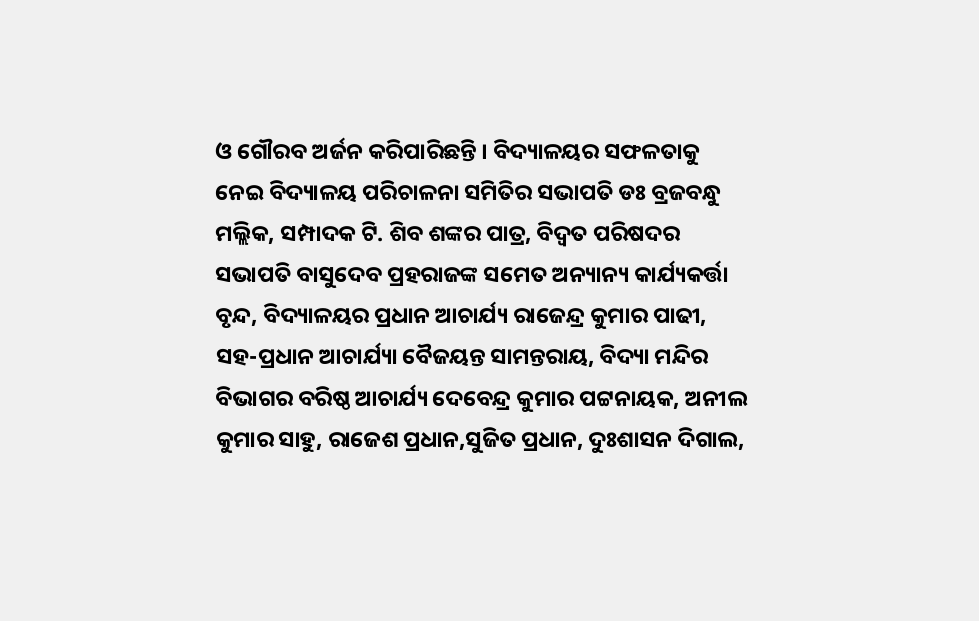ଓ ଗୌରବ ଅର୍ଜନ କରିପାରିଛନ୍ତି । ବିଦ୍ୟାଳୟର ସଫଳତାକୁ ନେଇ ବିଦ୍ୟାଳୟ ପରିଚାଳନା ସମିତିର ସଭାପତି ଡଃ ବ୍ରଜବନ୍ଧୁ ମଲ୍ଲିକ, ସମ୍ପାଦକ ଟି. ଶିବ ଶଙ୍କର ପାତ୍ର, ବିଦ୍ୱତ ପରିଷଦର ସଭାପତି ବାସୁଦେବ ପ୍ରହରାଜଙ୍କ ସମେତ ଅନ୍ୟାନ୍ୟ କାର୍ଯ୍ୟକର୍ତ୍ତା ବୃନ୍ଦ, ବିଦ୍ୟାଳୟର ପ୍ରଧାନ ଆଚାର୍ଯ୍ୟ ରାଜେନ୍ଦ୍ର କୁମାର ପାଢୀ, ସହ-ପ୍ରଧାନ ଆଚାର୍ଯ୍ୟା ବୈଜୟନ୍ତ ସାମନ୍ତରାୟ, ବିଦ୍ୟା ମନ୍ଦିର ବିଭାଗର ବରିଷ୍ଠ ଆଚାର୍ଯ୍ୟ ଦେବେନ୍ଦ୍ର କୁମାର ପଟ୍ଟନାୟକ, ଅନୀଲ କୁମାର ସାହୁ, ରାଜେଶ ପ୍ରଧାନ,ସୁଜିତ ପ୍ରଧାନ, ଦୁଃଶାସନ ଦିଗାଲ,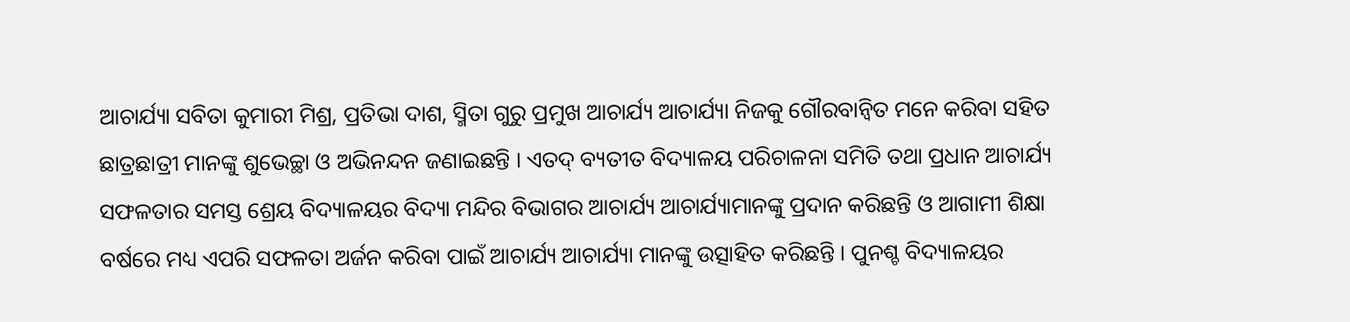ଆଚାର୍ଯ୍ୟା ସବିତା କୁମାରୀ ମିଶ୍ର, ପ୍ରତିଭା ଦାଶ, ସ୍ମିତା ଗୁରୁ ପ୍ରମୁଖ ଆଚାର୍ଯ୍ୟ ଆଚାର୍ଯ୍ୟା ନିଜକୁ ଗୌରବାନ୍ୱିତ ମନେ କରିବା ସହିତ ଛାତ୍ରଛାତ୍ରୀ ମାନଙ୍କୁ ଶୁଭେଚ୍ଛା ଓ ଅଭିନନ୍ଦନ ଜଣାଇଛନ୍ତି । ଏତଦ୍ ବ୍ୟତୀତ ବିଦ୍ୟାଳୟ ପରିଚାଳନା ସମିତି ତଥା ପ୍ରଧାନ ଆଚାର୍ଯ୍ୟ ସଫଳତାର ସମସ୍ତ ଶ୍ରେୟ ବିଦ୍ୟାଳୟର ବିଦ୍ୟା ମନ୍ଦିର ବିଭାଗର ଆଚାର୍ଯ୍ୟ ଆଚାର୍ଯ୍ୟାମାନଙ୍କୁ ପ୍ରଦାନ କରିଛନ୍ତି ଓ ଆଗାମୀ ଶିକ୍ଷା ବର୍ଷରେ ମଧ୍ୟ ଏପରି ସଫଳତା ଅର୍ଜନ କରିବା ପାଇଁ ଆଚାର୍ଯ୍ୟ ଆଚାର୍ଯ୍ୟା ମାନଙ୍କୁ ଉତ୍ସାହିତ କରିଛନ୍ତି । ପୁନଶ୍ଚ ବିଦ୍ୟାଳୟର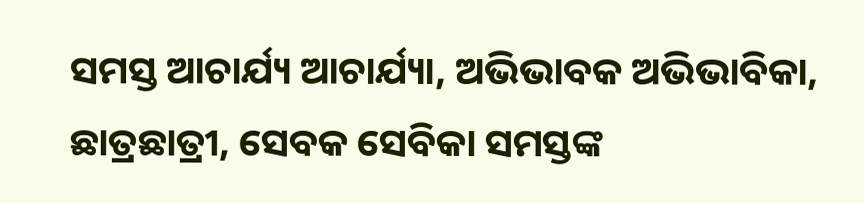ସମସ୍ତ ଆଚାର୍ଯ୍ୟ ଆଚାର୍ଯ୍ୟା, ଅଭିଭାବକ ଅଭିଭାବିକା, ଛାତ୍ରଛାତ୍ରୀ, ସେବକ ସେବିକା ସମସ୍ତଙ୍କ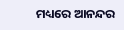ମଧ୍ୟରେ ଆନନ୍ଦର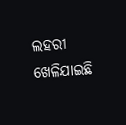ଲହରୀ ଖେଳିଯାଇଛି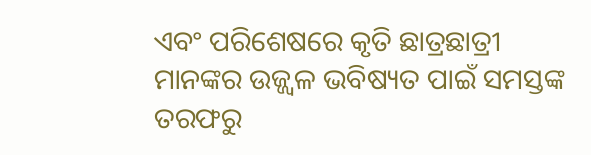ଏବଂ ପରିଶେଷରେ କୃତି ଛାତ୍ରଛାତ୍ରୀ ମାନଙ୍କର ଉଜ୍ଜ୍ୱଳ ଭବିଷ୍ୟତ ପାଇଁ ସମସ୍ତଙ୍କ ତରଫରୁ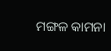ମଙ୍ଗଳ କାମନା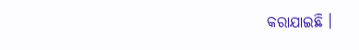କରାଯାଇଛି ।